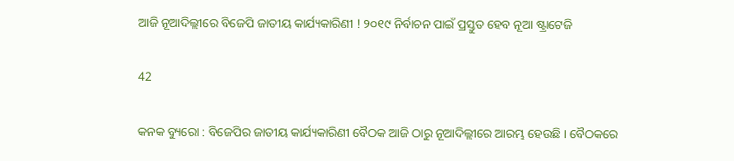ଆଜି ନୂଆଦିଲ୍ଲୀରେ ବିଜେପି ଜାତୀୟ କାର୍ଯ୍ୟକାରିଣୀ ! ୨୦୧୯ ନିର୍ବାଚନ ପାଇଁ ପ୍ରସ୍ତୁତ ହେବ ନୂଆ ଷ୍ଟ୍ରାଟେଜି

42

କନକ ବ୍ୟୁରୋ : ବିଜେପିର ଜାତୀୟ କାର୍ଯ୍ୟକାରିଣୀ ବୈଠକ ଆଜି ଠାରୁ ନୂଆଦିଲ୍ଲୀରେ ଆରମ୍ଭ ହେଉଛି । ବୈଠକରେ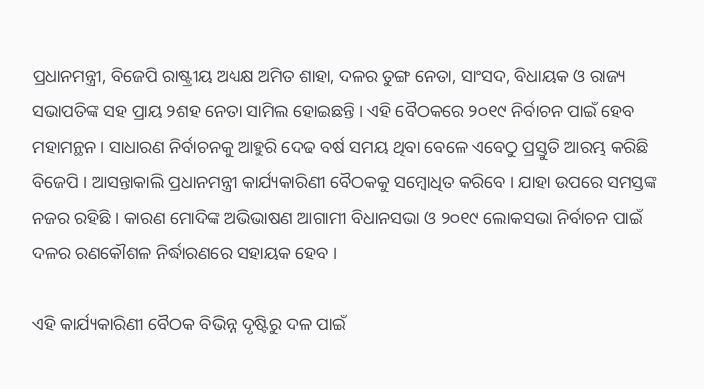ପ୍ରଧାନମନ୍ତ୍ରୀ, ବିଜେପି ରାଷ୍ଟ୍ରୀୟ ଅଧ୍ୟକ୍ଷ ଅମିତ ଶାହା, ଦଳର ତୁଙ୍ଗ ନେତା, ସାଂସଦ, ବିଧାୟକ ଓ ରାଜ୍ୟ ସଭାପତିଙ୍କ ସହ ପ୍ରାୟ ୨ଶହ ନେତା ସାମିଲ ହୋଇଛନ୍ତି । ଏହି ବୈଠକରେ ୨୦୧୯ ନିର୍ବାଚନ ପାଇଁ ହେବ ମହାମନ୍ଥନ । ସାଧାରଣ ନିର୍ବାଚନକୁ ଆହୁରି ଦେଢ ବର୍ଷ ସମୟ ଥିବା ବେଳେ ଏବେଠୁ ପ୍ରସ୍ତୁତି ଆରମ୍ଭ କରିଛି ବିଜେପି । ଆସନ୍ତାକାଲି ପ୍ରଧାନମନ୍ତ୍ରୀ କାର୍ଯ୍ୟକାରିଣୀ ବୈଠକକୁ ସମ୍ବୋଧିତ କରିବେ । ଯାହା ଉପରେ ସମସ୍ତଙ୍କ ନଜର ରହିଛି । କାରଣ ମୋଦିଙ୍କ ଅଭିଭାଷଣ ଆଗାମୀ ବିଧାନସଭା ଓ ୨୦୧୯ ଲୋକସଭା ନିର୍ବାଚନ ପାଇଁ ଦଳର ରଣକୌଶଳ ନିର୍ଦ୍ଧାରଣରେ ସହାୟକ ହେବ ।

ଏହି କାର୍ଯ୍ୟକାରିଣୀ ବୈଠକ ବିଭିନ୍ନ ଦୃଷ୍ଟିରୁ ଦଳ ପାଇଁ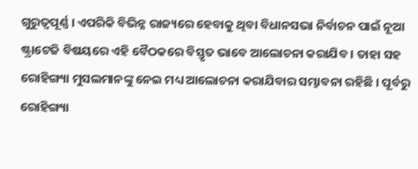ଗୁରୁତ୍ୱପୂର୍ଣ୍ଣ । ଏପରିକି ବିଭିନ୍ନ ରାଜ୍ୟରେ ହେବାକୁ ଥିବା ବିଧାନସଭା ନିର୍ବାଚନ ପାଇଁ ନୂଆ ଷ୍ଟ୍ରାଟେଜି ବିଷୟରେ ଏହି ବୈଠକରେ ବିସ୍ତୃତ ଭାବେ ଆଲୋଚନା କରାଯିବ । ତାହା ସହ ରୋହିଙ୍ଗ୍ୟା ମୁସଲମାନଙ୍କୁ ନେଇ ମଧ୍ୟ ଆଲୋଚନା କରାଯିବାର ସମ୍ଭାବନା ରହିଛି । ପୂର୍ବରୁ ରୋହିଙ୍ଗ୍ୟା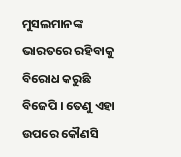ମୁସଲମାନଙ୍କ ଭାରତରେ ରହିବାକୁ ବିରୋଧ କରୁଛି ବିଜେପି । ତେଣୁ ଏହା ଉପରେ କୌଣସି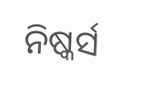ନିଷ୍କର୍ସ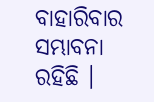ବାହାରିବାର ସମ୍ଭାବନା ରହିଛି ।